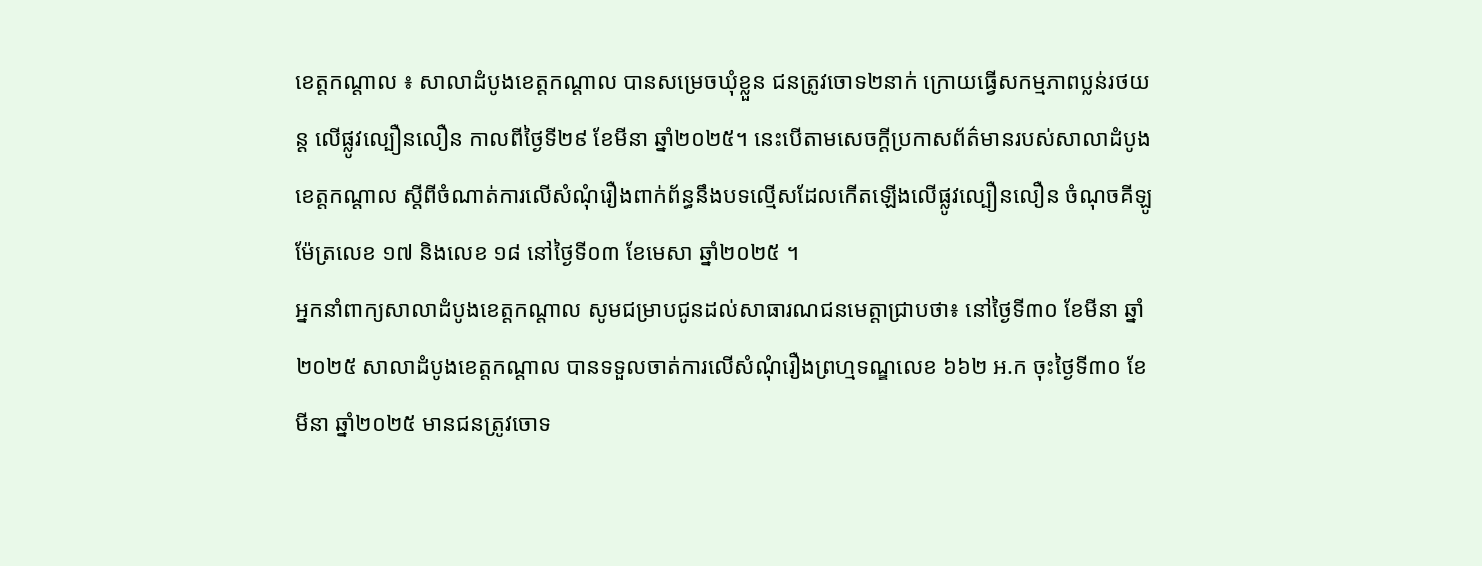ខេត្តកណ្ដាល ៖ សាលាដំបូងខេត្តកណ្ដាល បានសម្រេចឃុំខ្លួន ជនត្រូវចោទ២នាក់ ក្រោយធ្វើសកម្មភាពប្លន់រថយន្ត លើផ្លូវល្បឿនលឿន កាលពីថ្ងៃទី២៩ ខែមីនា ឆ្នាំ២០២៥។ នេះបើតាមសេចក្ដីប្រកាសព័ត៌មានរបស់សាលាដំបូងខេត្តកណ្ដាល ស្តីពីចំណាត់ការលើសំណុំរឿងពាក់ព័ន្ធនឹងបទល្មើសដែលកើតឡើងលើផ្លូវល្បឿនលឿន ចំណុចគីឡូម៉ែត្រលេខ ១៧ និងលេខ ១៨ នៅថ្ងៃទី០៣ ខែមេសា ឆ្នាំ២០២៥ ។
អ្នកនាំពាក្យសាលាដំបូងខេត្តកណ្តាល សូមជម្រាបជូនដល់សាធារណជនមេត្តាជ្រាបថា៖ នៅថ្ងៃទី៣០ ខែមីនា ឆ្នាំ២០២៥ សាលាដំបូងខេត្តកណ្តាល បានទទួលចាត់ការលើសំណុំរឿងព្រហ្មទណ្ឌលេខ ៦៦២ អ.ក ចុះថ្ងៃទី៣០ ខែមីនា ឆ្នាំ២០២៥ មានជនត្រូវចោទ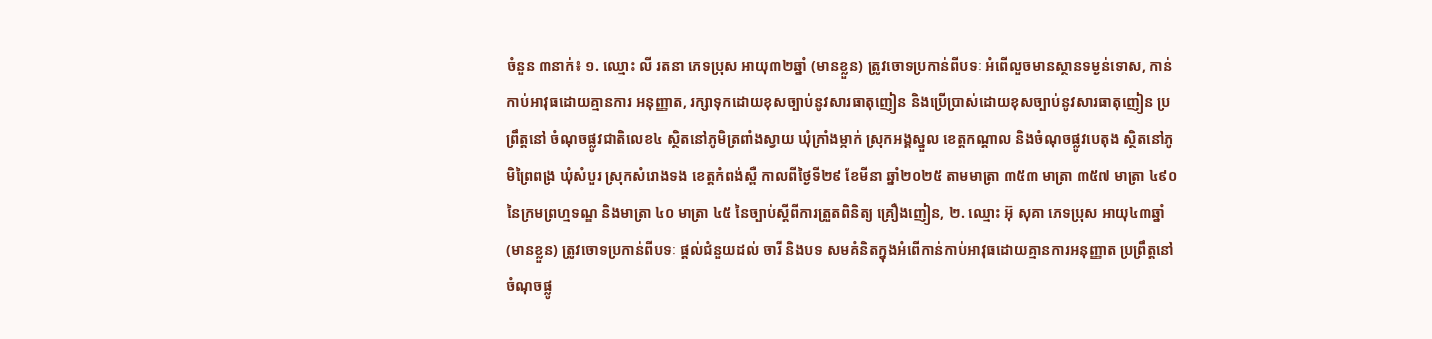ចំនួន ៣នាក់៖ ១. ឈ្មោះ លី រតនា ភេទប្រុស អាយុ៣២ឆ្នាំ (មានខ្លួន) ត្រូវចោទប្រកាន់ពីបទៈ អំពើលួចមានស្ថានទម្ងន់ទោស, កាន់កាប់អាវុធដោយគ្មានការ អនុញ្ញាត, រក្សាទុកដោយខុសច្បាប់នូវសារធាតុញៀន និងប្រើប្រាស់ដោយខុសច្បាប់នូវសារធាតុញៀន ប្រព្រឹត្តនៅ ចំណុចផ្លូវជាតិលេខ៤ ស្ថិតនៅភូមិត្រពាំងស្វាយ ឃុំក្រាំងម្កាក់ ស្រុកអង្គស្នួល ខេត្តកណ្តាល និងចំណុចផ្លូវបេតុង ស្ថិតនៅភូមិព្រៃពង្រ ឃុំសំបួរ ស្រុកសំរោងទង ខេត្តកំពង់ស្ពឺ កាលពីថ្ងៃទី២៩ ខែមីនា ឆ្នាំ២០២៥ តាមមាត្រា ៣៥៣ មាត្រា ៣៥៧ មាត្រា ៤៩០ នៃក្រមព្រហ្មទណ្ឌ និងមាត្រា ៤០ មាត្រា ៤៥ នៃច្បាប់ស្តីពីការត្រួតពិនិត្យ គ្រឿងញៀន, ២. ឈ្មោះ អ៊ុ សុគា ភេទប្រុស អាយុ៤៣ឆ្នាំ (មានខ្លួន) ត្រូវចោទប្រកាន់ពីបទៈ ផ្តល់ជំនួយដល់ ចារី និងបទ សមគំនិតក្នុងអំពើកាន់កាប់អាវុធដោយគ្មានការអនុញ្ញាត ប្រព្រឹត្តនៅចំណុចផ្លូ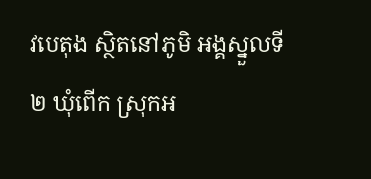វបេតុង ស្ថិតនៅភូមិ អង្គស្នួលទី២ ឃុំពើក ស្រុកអ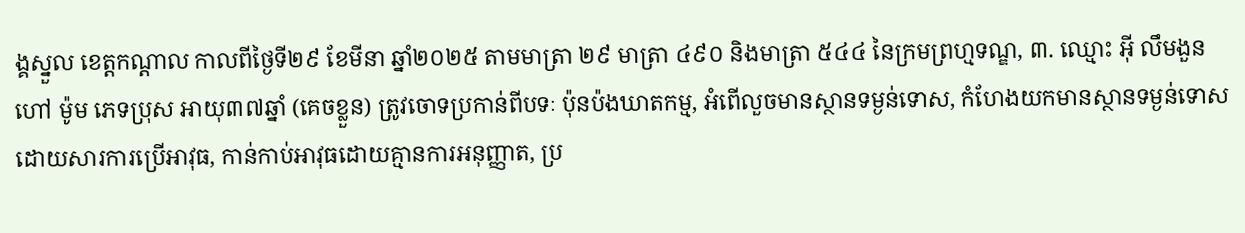ង្គស្នួល ខេត្តកណ្តាល កាលពីថ្ងៃទី២៩ ខែមីនា ឆ្នាំ២០២៥ តាមមាត្រា ២៩ មាត្រា ៤៩០ និងមាត្រា ៥៤៤ នៃក្រមព្រហ្មទណ្ឌ, ៣. ឈ្មោះ អ៊ី លឹមងួន ហៅ ម៉ូម ភេទប្រុស អាយុ៣៧ឆ្នាំ (គេចខ្លួន) ត្រូវចោទប្រកាន់ពីបទៈ ប៉ុនប៉ងឃាតកម្ម, អំពើលួចមានស្ថានទម្ងន់ទោស, កំហែងយកមានស្ថានទម្ងន់ទោស ដោយសារការប្រើអាវុធ, កាន់កាប់អាវុធដោយគ្មានការអនុញ្ញាត, ប្រ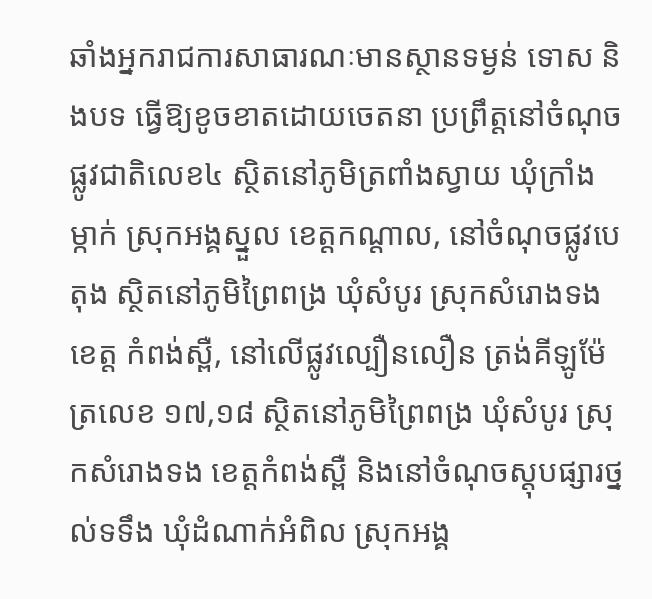ឆាំងអ្នករាជការសាធារណៈមានស្ថានទម្ងន់ ទោស និងបទ ធ្វើឱ្យខូចខាតដោយចេតនា ប្រព្រឹត្តនៅចំណុចផ្លូវជាតិលេខ៤ ស្ថិតនៅភូមិត្រពាំងស្វាយ ឃុំក្រាំង ម្កាក់ ស្រុកអង្គស្នួល ខេត្តកណ្តាល, នៅចំណុចផ្លូវបេតុង ស្ថិតនៅភូមិព្រៃពង្រ ឃុំសំបូរ ស្រុកសំរោងទង ខេត្ត កំពង់ស្ពឺ, នៅលើផ្លូវល្បឿនលឿន ត្រង់គីឡូម៉ែត្រលេខ ១៧,១៨ ស្ថិតនៅភូមិព្រៃពង្រ ឃុំសំបូរ ស្រុកសំរោងទង ខេត្តកំពង់ស្ពឺ និងនៅចំណុចស្តុបផ្សារថ្នល់ទទឹង ឃុំដំណាក់អំពិល ស្រុកអង្គ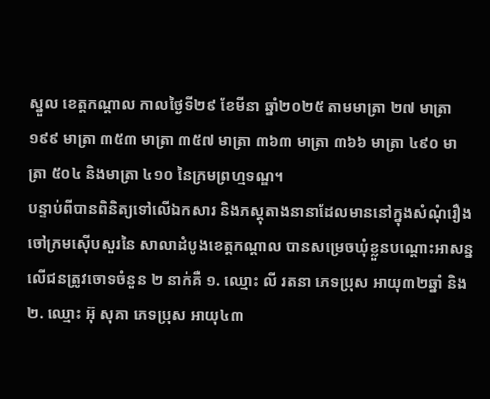ស្នួល ខេត្តកណ្តាល កាលថ្ងៃទី២៩ ខែមីនា ឆ្នាំ២០២៥ តាមមាត្រា ២៧ មាត្រា ១៩៩ មាត្រា ៣៥៣ មាត្រា ៣៥៧ មាត្រា ៣៦៣ មាត្រា ៣៦៦ មាត្រា ៤៩០ មាត្រា ៥០៤ និងមាត្រា ៤១០ នៃក្រមព្រហ្មទណ្ឌ។
បន្ទាប់ពីបានពិនិត្យទៅលើឯកសារ និងភស្តុតាងនានាដែលមាននៅក្នុងសំណុំរឿង ចៅក្រមស៊ើបសួរនៃ សាលាដំបូងខេត្តកណ្តាល បានសម្រេចឃុំខ្លួនបណ្តោះអាសន្នលើជនត្រូវចោទចំនួន ២ នាក់គឺ ១. ឈ្មោះ លី រតនា ភេទប្រុស អាយុ៣២ឆ្នាំ និង ២. ឈ្មោះ អ៊ុ សុគា ភេទប្រុស អាយុ៤៣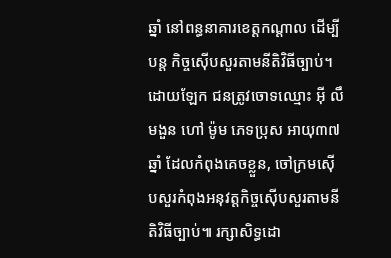ឆ្នាំ នៅពន្ធនាគារខេត្តកណ្តាល ដើម្បីបន្ត កិច្ចស៊ើបសួរតាមនីតិវិធីច្បាប់។ ដោយឡែក ជនត្រូវចោទឈ្មោះ អ៊ី លឹមងួន ហៅ ម៉ូម ភេទប្រុស អាយុ៣៧ឆ្នាំ ដែលកំពុងគេចខ្លួន, ចៅក្រមស៊ើបសួរកំពុងអនុវត្តកិច្ចស៊ើបសួរតាមនីតិវិធីច្បាប់៕ រក្សាសិទ្ធដោ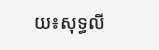យ៖សុទ្ធលី